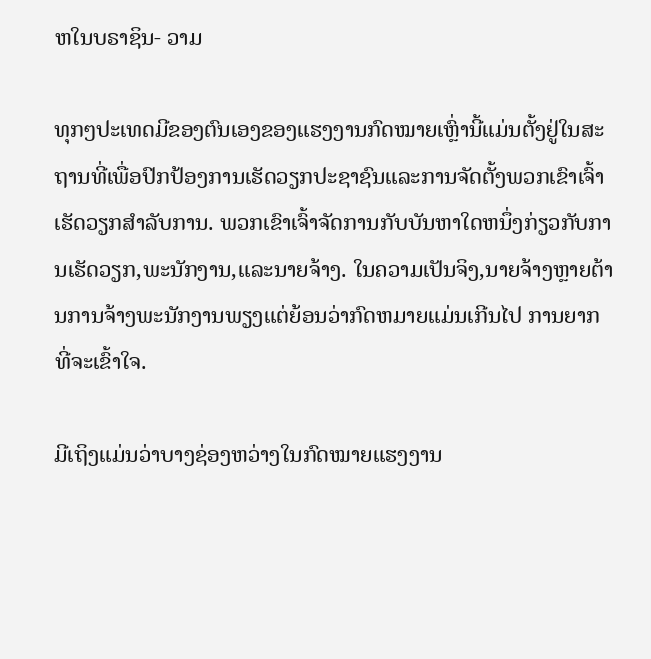ຫໃນບຣາຊິນ- ວາມ

ທຸກໆປະເທດມີຂອງຕົນເອງຂອງແຮງງານກົດໝາຍເຫຼົ່ານີ້ແມ່ນຕັ້ງຢູ່ໃນສະຖານທີ່ເພື່ອປົກປ້ອງການເຮັດວຽກປະຊາຊົນແລະການຈັດຕັ້ງພວກເຂົາເຈົ້າເຮັດວຽກສໍາລັບການ. ພວກເຂົາເຈົ້າຈັດການກັບບັນຫາໃດຫນຶ່ງກ່ຽວກັບການເຮັດວຽກ,ພະນັກງານ,ແລະນາຍຈ້າງ. ໃນຄວາມເປັນຈິງ,ນາຍຈ້າງຫຼາຍຕ້ານການຈ້າງພະນັກງານພຽງແຕ່ຍ້ອນວ່າກົດຫມາຍແມ່ນເກີນໄປ ການຍາກທີ່ຈະເຂົ້າໃຈ.

ມີເຖິງແມ່ນວ່າບາງຊ່ອງຫວ່າງໃນກົດໝາຍແຮງງານ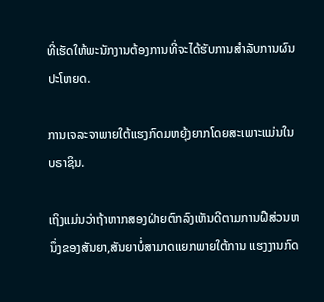ທີ່ເຮັດໃຫ້ພະນັກງານຕ້ອງການທີ່ຈະໄດ້ຮັບການສໍາລັບການຜົນປະໂຫຍດ.

ການເຈລະຈາພາຍໃຕ້ແຮງກົດມຫຍຸ້ງຍາກໂດຍສະເພາະແມ່ນໃນບຣາຊິນ.

ເຖິງແມ່ນວ່າຖ້າຫາກສອງຝ່າຍຕົກລົງເຫັນດີຕາມການຝືສ່ວນຫນຶ່ງຂອງສັນຍາ,ສັນຍາບໍ່ສາມາດແຍກພາຍໃຕ້ການ ແຮງງານກົດ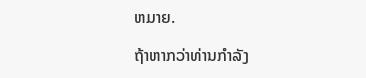ຫມາຍ.

ຖ້າຫາກວ່າທ່ານກໍາລັງ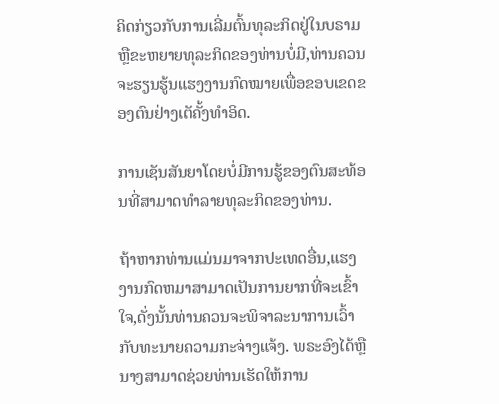ຄິດກ່ຽວກັບການເລີ່ມຕົ້ນທຸລະກິດຢູ່ໃນບຣາມຫຼືຂະຫຍາຍທຸລະກິດຂອງທ່ານບໍ່ມີ,ທ່ານຄວນຈະຮຽນຮູ້ນແຮງງານກົດໝາຍເພື່ອຂອບເຂດຂອງຕົນຢ່າງເຕັຄັ້ງທໍາອິດ.

ການເຊັນສັນຍາໂດຍບໍ່ມີການຮູ້ຂອງຕົນສະທ້ອນທີ່ສາມາດທໍາລາຍທຸລະກິດຂອງທ່ານ.

ຖ້າຫາກທ່ານແມ່ນມາຈາກປະເທດອື່ນ,ແຮງງານກົດຫມາສາມາດເປັນການຍາກທີ່ຈະເຂົ້າໃຈ,ດັ່ງນັ້ນທ່ານຄວນຈະພິຈາລະນາການເວົ້າກັບທະນາຍຄວາມກະຈ່າງແຈ້ງ. ພຣະອົງໄດ້ຫຼືນາງສາມາດຊ່ວຍທ່ານເຮັດໃຫ້ການ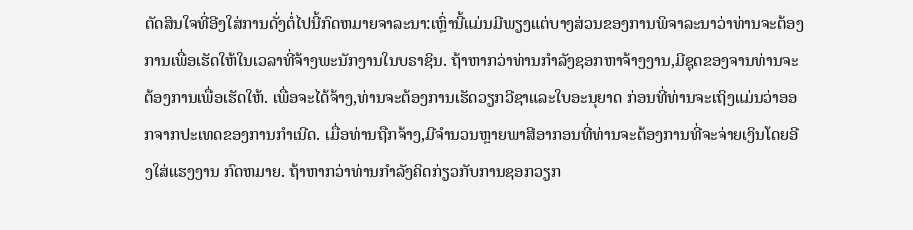ຕັດສິນໃຈທີ່ອີງໃສ່ການດັ່ງຕໍ່ໄປນີ້ກົດຫມາຍຈາລະນາ:ເຫຼົ່ານີ້ແມ່ນມີພຽງແຕ່ບາງສ່ວນຂອງການພິຈາລະນາວ່າທ່ານຈະຕ້ອງການເພື່ອເຮັດໃຫ້ໃນເວລາທີ່ຈ້າງພະນັກງານໃນບຣາຊິນ. ຖ້າຫາກວ່າທ່ານກໍາລັງຊອກຫາຈ້າງງານ,ມີຊຸດຂອງຈານທ່ານຈະຕ້ອງການເພື່ອເຮັດໃຫ້. ເພື່ອຈະໄດ້ຈ້າງ,ທ່ານຈະຕ້ອງການເຮັດວຽກວີຊາແລະໃບອະນຸຍາດ ກ່ອນທີ່ທ່ານຈະເຖິງແມ່ນວ່າອອກຈາກປະເທດຂອງການກໍາເນີດ. ເມື່ອທ່ານຖືກຈ້າງ,ມີຈໍານວນຫຼາຍພາສີອາກອນທີ່ທ່ານຈະຕ້ອງການທີ່ຈະຈ່າຍເງິນໂດຍອີງໃສ່ແຮງງານ ກົດຫມາຍ. ຖ້າຫາກວ່າທ່ານກໍາລັງຄິດກ່ຽວກັບການຊອກວຽກ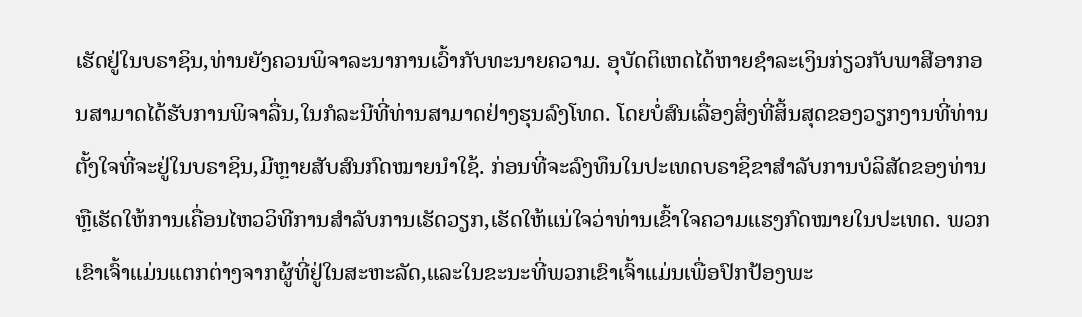ເຮັດຢູ່ໃນບຣາຊິນ,ທ່ານຍັງຄວນພິຈາລະນາການເວົ້າກັບທະນາຍຄວາມ. ອຸບັດຕິເຫດໄດ້ຫາຍຊໍາລະເງິນກ່ຽວກັບພາສີອາກອນສາມາດໄດ້ຮັບການພິຈາລື່ນ,ໃນກໍລະນີທີ່ທ່ານສາມາດຢ່າງຮຸນລົງໂທດ. ໂດຍບໍ່ສົນເລື່ອງສິ່ງທີ່ສິ້ນສຸດຂອງວຽກງານທີ່ທ່ານຕັ້ງໃຈທີ່ຈະຢູ່ໃນບຣາຊິນ,ມີຫຼາຍສັບສົນກົດໝາຍນໍາໃຊ້. ກ່ອນທີ່ຈະລົງທຶນໃນປະເທດບຣາຊິຂາສໍາລັບການບໍລິສັດຂອງທ່ານຫຼືເຮັດໃຫ້ການເຄື່ອນໄຫວວິທີການສໍາລັບການເຮັດວຽກ,ເຮັດໃຫ້ແນ່ໃຈວ່າທ່ານເຂົ້າໃຈຄວາມແຮງກົດໝາຍໃນປະເທດ. ພວກເຂົາເຈົ້າແມ່ນແຕກຕ່າງຈາກຜູ້ທີ່ຢູ່ໃນສະຫະລັດ,ແລະໃນຂະນະທີ່ພວກເຂົາເຈົ້າແມ່ນເພື່ອປົກປ້ອງພະ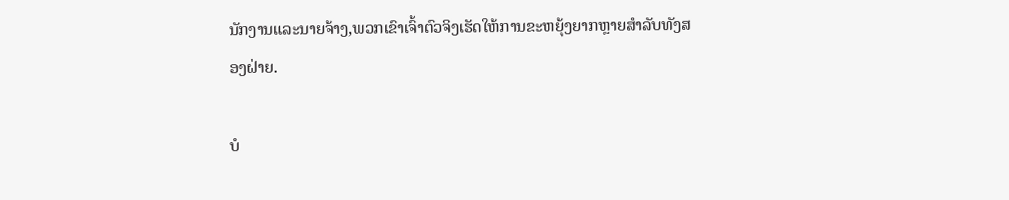ນັກງານແລະນາຍຈ້າງ,ພວກເຂົາເຈົ້າຕົວຈິງເຮັດໃຫ້ການຂະຫຍຸ້ງຍາກຫຼາຍສໍາລັບທັງສອງຝ່າຍ.

ບໍ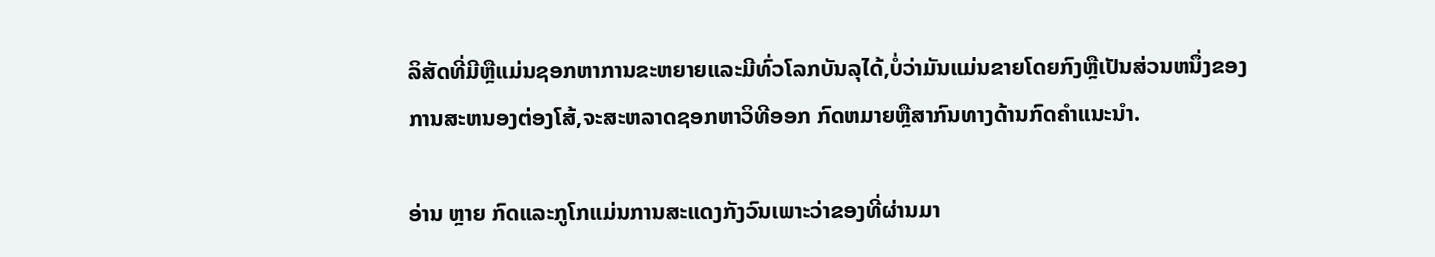ລິສັດທີ່ມີຫຼືແມ່ນຊອກຫາການຂະຫຍາຍແລະມີທົ່ວໂລກບັນລຸໄດ້,ບໍ່ວ່າມັນແມ່ນຂາຍໂດຍກົງຫຼືເປັນສ່ວນຫນຶ່ງຂອງການສະຫນອງຕ່ອງໂສ້,ຈະສະຫລາດຊອກຫາວິທີອອກ ກົດຫມາຍຫຼືສາກົນທາງດ້ານກົດຄຳແນະນຳ.

ອ່ານ ຫຼາຍ ກົດແລະກູໂກແມ່ນການສະແດງກັງວົນເພາະວ່າຂອງທີ່ຜ່ານມາ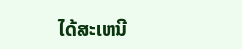ໄດ້ສະເຫນີ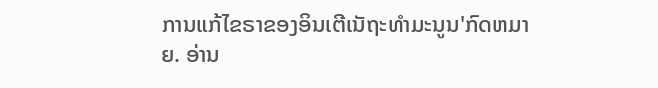ການແກ້ໄຂຣາຂອງອິນເຕີເນັຖະທໍາມະນູນ'ກົດຫມາຍ. ອ່ານ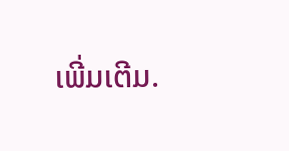ເພີ່ມເຕີມ.